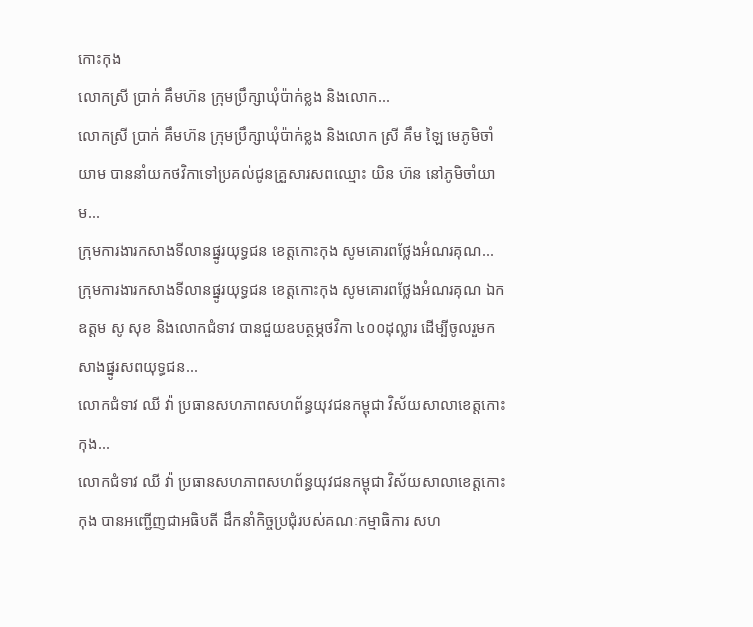កោះកុង
លោកស្រី ប្រាក់ គឹមហ៊ន ក្រុមប្រឹក្សាឃុំប៉ាក់ខ្លង និងលោក...
លោកស្រី ប្រាក់ គឹមហ៊ន ក្រុមប្រឹក្សាឃុំប៉ាក់ខ្លង និងលោក ស្រី គឹម ឡៃ មេភូមិចាំយាម បាននាំយកថវិកាទៅប្រគល់ជូនគ្រួសារសពឈ្មោះ យិន ហ៊ន នៅភូមិចាំយាម...
ក្រុមការងារកសាងទីលានផ្នូរយុទ្ធជន ខេត្តកោះកុង សូមគោរពថ្លែងអំណរគុណ...
ក្រុមការងារកសាងទីលានផ្នូរយុទ្ធជន ខេត្តកោះកុង សូមគោរពថ្លែងអំណរគុណ ឯកឧត្តម សូ សុខ និងលោកជំទាវ បានជួយឧបត្ថម្ភថវិកា ៤០០ដុល្លារ ដើម្បីចូលរួមកសាងផ្នូរសពយុទ្ធជន...
លោកជំទាវ ឈី វ៉ា ប្រធានសហភាពសហព័ន្ធយុវជនកម្ពុជា វិស័យសាលាខេត្តកោះកុង...
លោកជំទាវ ឈី វ៉ា ប្រធានសហភាពសហព័ន្ធយុវជនកម្ពុជា វិស័យសាលាខេត្តកោះកុង បានអញ្ជើញជាអធិបតី ដឹកនាំកិច្ចប្រជុំរបស់គណៈកម្មាធិការ សហ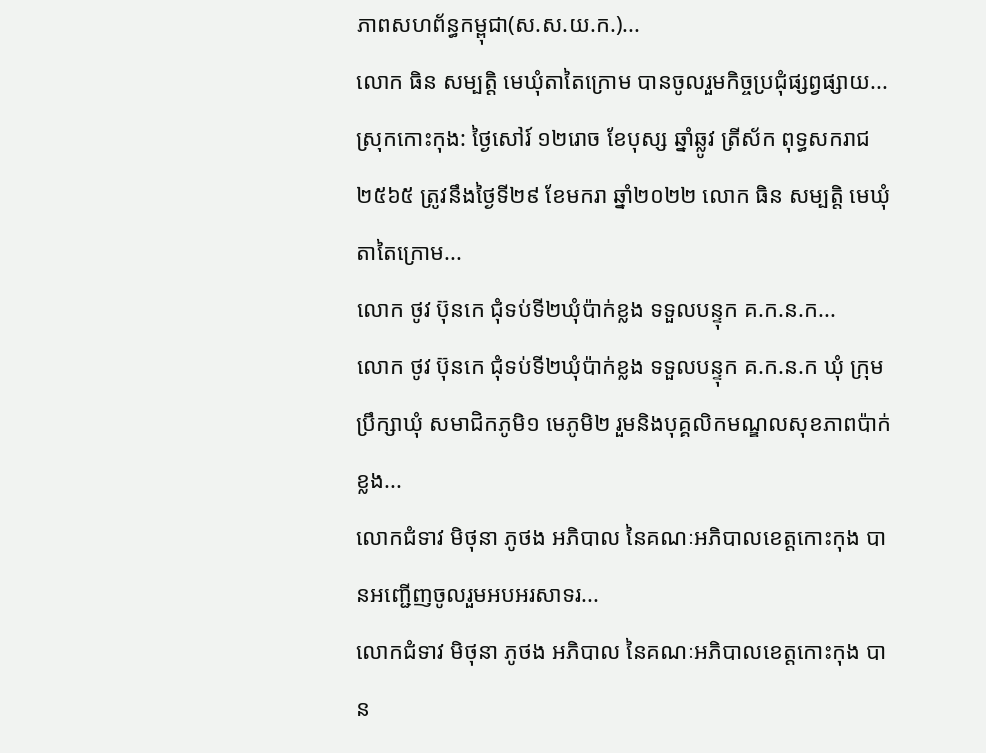ភាពសហព័ន្ធកម្ពុជា(ស.ស.យ.ក.)...
លោក ធិន សម្បត្តិ មេឃុំតាតៃក្រោម បានចូលរួមកិច្ចប្រជុំផ្សព្វផ្សាយ...
ស្រុកកោះកុង: ថ្ងៃសៅរ៍ ១២រោច ខែបុស្ស ឆ្នាំឆ្លូវ ត្រីស័ក ពុទ្ធសករាជ ២៥៦៥ ត្រូវនឹងថ្ងៃទី២៩ ខែមករា ឆ្នាំ២០២២ លោក ធិន សម្បត្តិ មេឃុំតាតៃក្រោម...
លោក ថូវ ប៊ុនកេ ជុំទប់ទី២ឃុំប៉ាក់ខ្លង ទទួលបន្ទុក គ.ក.ន.ក...
លោក ថូវ ប៊ុនកេ ជុំទប់ទី២ឃុំប៉ាក់ខ្លង ទទួលបន្ទុក គ.ក.ន.ក ឃុំ ក្រុមប្រឹក្សាឃុំ សមាជិកភូមិ១ មេភូមិ២ រួមនិងបុគ្គលិកមណ្ឌលសុខភាពប៉ាក់ខ្លង...
លោកជំទាវ មិថុនា ភូថង អភិបាល នៃគណៈអភិបាលខេត្តកោះកុង បានអញ្ជើញចូលរួមអបអរសាទរ...
លោកជំទាវ មិថុនា ភូថង អភិបាល នៃគណៈអភិបាលខេត្តកោះកុង បាន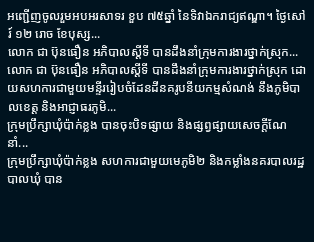អញ្ជើញចូលរួមអបអរសាទរ ខួប ៧៥ឆ្នាំ នៃទិវាឯករាជ្យឥណ្ឌា។ ថ្ងៃសៅរ៍ ១២ រោច ខែបុស្ស...
លោក ជា ប៊ុនធឿន អភិបាលស្ដីទី បានដឹងនាំក្រុមការងារថ្នាក់ស្រុក...
លោក ជា ប៊ុនធឿន អភិបាលស្ដីទី បានដឹងនាំក្រុមការងារថ្នាក់ស្រុក ដោយសហការជាមួយមន្ទីររៀបចំដែនដីនគរូបនីយកម្មសំណង់ នឹងភូមិបាលខេត្ត និងអាជ្ញាធរភូមិ...
ក្រុមប្រឹក្សាឃុំប៉ាក់ខ្លង បានចុះបិទផ្សាយ និងផ្សព្វផ្សាយសេចក្តីណែនាំ...
ក្រុមប្រឹក្សាឃុំប៉ាក់ខ្លង សហការជាមួយមេភូមិ២ និងកម្លាំងនគរបាលរដ្ឋបាលឃុំ បាន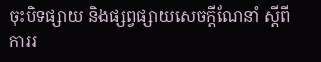ចុះបិទផ្សាយ និងផ្សព្វផ្សាយសេចក្តីណែនាំ ស្តីពីការរ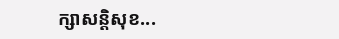ក្សាសន្តិសុខ...